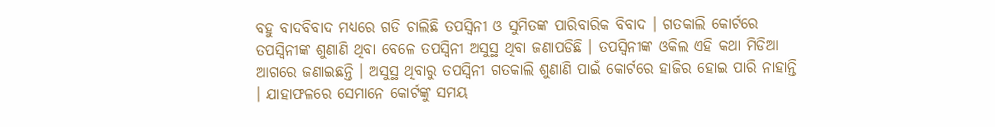ବହୁ ବାଦବିବାଦ ମଧ୍ୟରେ ଗଡି ଚାଲିଛି ତପସ୍ଵିନୀ ଓ ସୁମିତଙ୍କ ପାରିବାରିକ ବିବାଦ । ଗତକାଲି କୋର୍ଟରେ ତପସ୍ଵିନୀଙ୍କ ଶୁଣାଣି ଥିବା ବେଳେ ତପସ୍ଵିନୀ ଅସୁସ୍ଥ ଥିବା ଜଣାପଡିଛି । ତପସ୍ଵିନୀଙ୍କ ଓକିଲ ଏହି କଥା ମିଡିଆ ଆଗରେ ଜଣାଇଛନ୍ତି । ଅସୁସ୍ଥ ଥିବାରୁ ତପସ୍ଵିନୀ ଗତକାଲି ଶୁଣାଣି ପାଇଁ କୋର୍ଟରେ ହାଜିର ହୋଇ ପାରି ନାହାନ୍ତି । ଯାହାଫଳରେ ସେମାନେ କୋର୍ଟଙ୍କୁ ସମୟ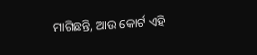ମାଗିଛନ୍ତି, ଆଉ କୋର୍ଟ ଏହି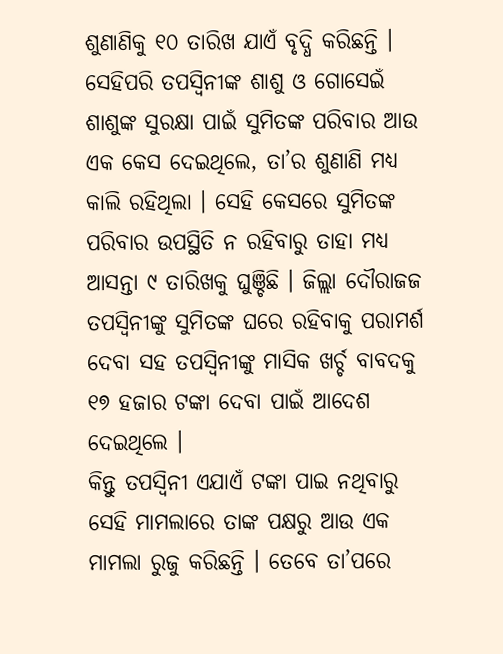ଶୁଣାଣିକୁ ୧୦ ତାରିଖ ଯାଏଁ ବୃଦ୍ଧି କରିଛନ୍ତି ।
ସେହିପରି ତପସ୍ଵିନୀଙ୍କ ଶାଶୁ ଓ ଗୋସେଇଁ ଶାଶୁଙ୍କ ସୁରକ୍ଷା ପାଇଁ ସୁମିତଙ୍କ ପରିବାର ଆଉ ଏକ କେସ ଦେଇଥିଲେ, ତା’ର ଶୁଣାଣି ମଧ୍ୟ କାଲି ରହିଥିଲା । ସେହି କେସରେ ସୁମିତଙ୍କ ପରିବାର ଉପସ୍ଥିତି ନ ରହିବାରୁ ତାହା ମଧ୍ୟ ଆସନ୍ତା ୯ ତାରିଖକୁ ଘୁଞ୍ଚିଛି । ଜିଲ୍ଲା ଦୌରାଜଜ ତପସ୍ଵିନୀଙ୍କୁ ସୁମିତଙ୍କ ଘରେ ରହିବାକୁ ପରାମର୍ଶ ଦେବା ସହ ତପସ୍ଵିନୀଙ୍କୁ ମାସିକ ଖର୍ଚ୍ଚ ବାବଦକୁ ୧୭ ହଜାର ଟଙ୍କା ଦେବା ପାଇଁ ଆଦେଶ ଦେଇଥିଲେ ।
କିନ୍ତୁ ତପସ୍ଵିନୀ ଏଯାଏଁ ଟଙ୍କା ପାଇ ନଥିବାରୁ ସେହି ମାମଲାରେ ତାଙ୍କ ପକ୍ଷରୁ ଆଉ ଏକ ମାମଲା ରୁଜୁ କରିଛନ୍ତି । ତେବେ ତା’ପରେ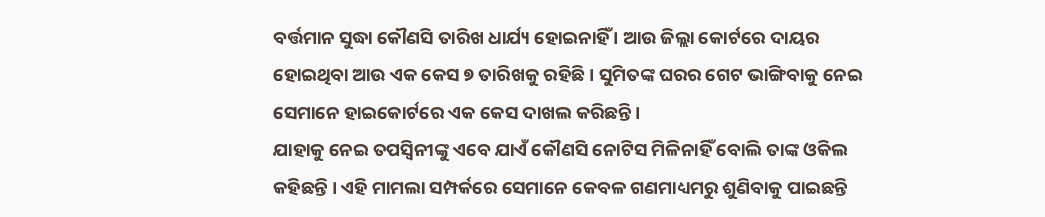ବର୍ତ୍ତମାନ ସୁଦ୍ଧା କୌଣସି ତାରିଖ ଧାର୍ଯ୍ୟ ହୋଇନାହିଁ । ଆଉ ଜିଲ୍ଲା କୋର୍ଟରେ ଦାୟର ହୋଇଥିବା ଆଉ ଏକ କେସ ୭ ତାରିଖକୁ ରହିଛି । ସୁମିତଙ୍କ ଘରର ଗେଟ ଭାଙ୍ଗିବାକୁ ନେଇ ସେମାନେ ହାଇକୋର୍ଟରେ ଏକ କେସ ଦାଖଲ କରିଛନ୍ତି ।
ଯାହାକୁ ନେଇ ତପସ୍ଵିନୀଙ୍କୁ ଏବେ ଯାଏଁ କୌଣସି ନୋଟିସ ମିଳିନାହିଁ ବୋଲି ତାଙ୍କ ଓକିଲ କହିଛନ୍ତି । ଏହି ମାମଲା ସମ୍ପର୍କରେ ସେମାନେ କେବଳ ଗଣମାଧ୍ୟମରୁ ଶୁଣିବାକୁ ପାଇଛନ୍ତି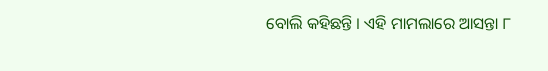ବୋଲି କହିଛନ୍ତି । ଏହି ମାମଲାରେ ଆସନ୍ତା ୮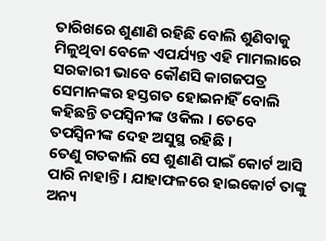ତାରିଖରେ ଶୁଣାଣି ରହିଛି ବୋଲି ଶୁଣିବାକୁ ମିଳୁଥିବା ବେଳେ ଏପର୍ଯ୍ୟନ୍ତ ଏହି ମାମଲାରେ ସରକାରୀ ଭାବେ କୌଣସି କାଗଜପତ୍ର ସେମାନଙ୍କର ହସ୍ତଗତ ହୋଇନାହିଁ ବୋଲି କହିଛନ୍ତି ତପସ୍ଵିନୀଙ୍କ ଓକିଲ । ତେବେ ତପସ୍ଵିନୀଙ୍କ ଦେହ ଅସୁସ୍ଥ ରହିଛି ।
ତେଣୁ ଗତକାଲି ସେ ଶୁଣାଣି ପାଇଁ କୋର୍ଟ ଆସି ପାରି ନାହାନ୍ତି । ଯାହାଫଳରେ ହାଇକୋର୍ଟ ତାଙ୍କୁ ଅନ୍ୟ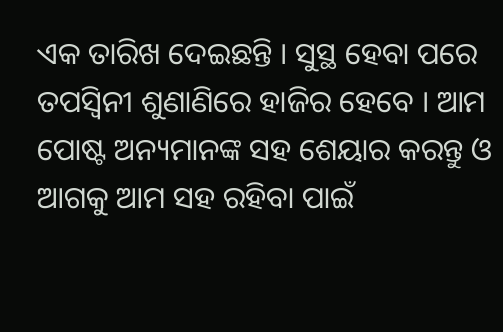ଏକ ତାରିଖ ଦେଇଛନ୍ତି । ସୁସ୍ଥ ହେବା ପରେ ତପସ୍ଵିନୀ ଶୁଣାଣିରେ ହାଜିର ହେବେ । ଆମ ପୋଷ୍ଟ ଅନ୍ୟମାନଙ୍କ ସହ ଶେୟାର କରନ୍ତୁ ଓ ଆଗକୁ ଆମ ସହ ରହିବା ପାଇଁ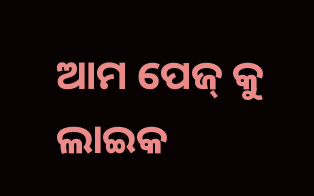ଆମ ପେଜ୍ କୁ ଲାଇକ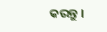କରନ୍ତୁ ।